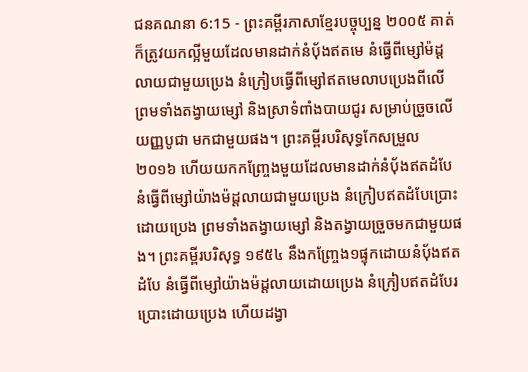ជនគណនា 6:15 - ព្រះគម្ពីរភាសាខ្មែរបច្ចុប្បន្ន ២០០៥ គាត់ក៏ត្រូវយកល្អីមួយដែលមានដាក់នំប៉័ងឥតមេ នំធ្វើពីម្សៅម៉ដ្តលាយជាមួយប្រេង នំក្រៀបធ្វើពីម្សៅឥតមេលាបប្រេងពីលើ ព្រមទាំងតង្វាយម្សៅ និងស្រាទំពាំងបាយជូរ សម្រាប់ច្រួចលើយញ្ញបូជា មកជាមួយផង។ ព្រះគម្ពីរបរិសុទ្ធកែសម្រួល ២០១៦ ហើយយកកញ្ច្រែងមួយដែលមានដាក់នំបុ័ងឥតដំបែ នំធ្វើពីម្សៅយ៉ាងម៉ដ្តលាយជាមួយប្រេង នំក្រៀបឥតដំបែប្រោះដោយប្រេង ព្រមទាំងតង្វាយម្សៅ និងតង្វាយច្រួចមកជាមួយផង។ ព្រះគម្ពីរបរិសុទ្ធ ១៩៥៤ នឹងកញ្ច្រែង១ផ្ទុកដោយនំបុ័ងឥតដំបែ នំធ្វើពីម្សៅយ៉ាងម៉ដ្តលាយដោយប្រេង នំក្រៀបឥតដំបែរប្រោះដោយប្រេង ហើយដង្វា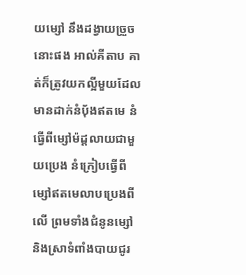យម្សៅ នឹងដង្វាយច្រួចនោះផង អាល់គីតាប គាត់ក៏ត្រូវយកល្អីមួយដែលមានដាក់នំបុ័ងឥតមេ នំធ្វើពីម្សៅម៉ដ្តលាយជាមួយប្រេង នំក្រៀបធ្វើពីម្សៅឥតមេលាបប្រេងពីលើ ព្រមទាំងជំនូនម្សៅ និងស្រាទំពាំងបាយជូរ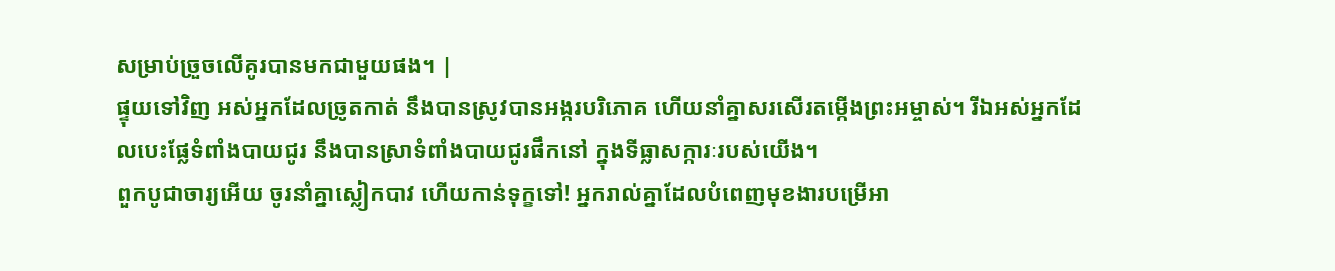សម្រាប់ច្រួចលើគូរបានមកជាមួយផង។ |
ផ្ទុយទៅវិញ អស់អ្នកដែលច្រូតកាត់ នឹងបានស្រូវបានអង្ករបរិភោគ ហើយនាំគ្នាសរសើរតម្កើងព្រះអម្ចាស់។ រីឯអស់អ្នកដែលបេះផ្លែទំពាំងបាយជូរ នឹងបានស្រាទំពាំងបាយជូរផឹកនៅ ក្នុងទីធ្លាសក្ការៈរបស់យើង។
ពួកបូជាចារ្យអើយ ចូរនាំគ្នាស្លៀកបាវ ហើយកាន់ទុក្ខទៅ! អ្នករាល់គ្នាដែលបំពេញមុខងារបម្រើអា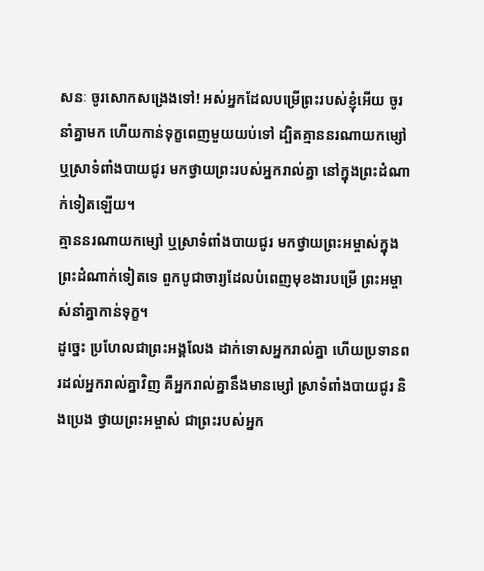សនៈ ចូរសោកសង្រេងទៅ! អស់អ្នកដែលបម្រើព្រះរបស់ខ្ញុំអើយ ចូរនាំគ្នាមក ហើយកាន់ទុក្ខពេញមួយយប់ទៅ ដ្បិតគ្មាននរណាយកម្សៅ ឬស្រាទំពាំងបាយជូរ មកថ្វាយព្រះរបស់អ្នករាល់គ្នា នៅក្នុងព្រះដំណាក់ទៀតឡើយ។
គ្មាននរណាយកម្សៅ ឬស្រាទំពាំងបាយជូរ មកថ្វាយព្រះអម្ចាស់ក្នុងព្រះដំណាក់ទៀតទេ ពួកបូជាចារ្យដែលបំពេញមុខងារបម្រើ ព្រះអម្ចាស់នាំគ្នាកាន់ទុក្ខ។
ដូច្នេះ ប្រហែលជាព្រះអង្គលែង ដាក់ទោសអ្នករាល់គ្នា ហើយប្រទានពរដល់អ្នករាល់គ្នាវិញ គឺអ្នករាល់គ្នានឹងមានម្សៅ ស្រាទំពាំងបាយជូរ និងប្រេង ថ្វាយព្រះអម្ចាស់ ជាព្រះរបស់អ្នក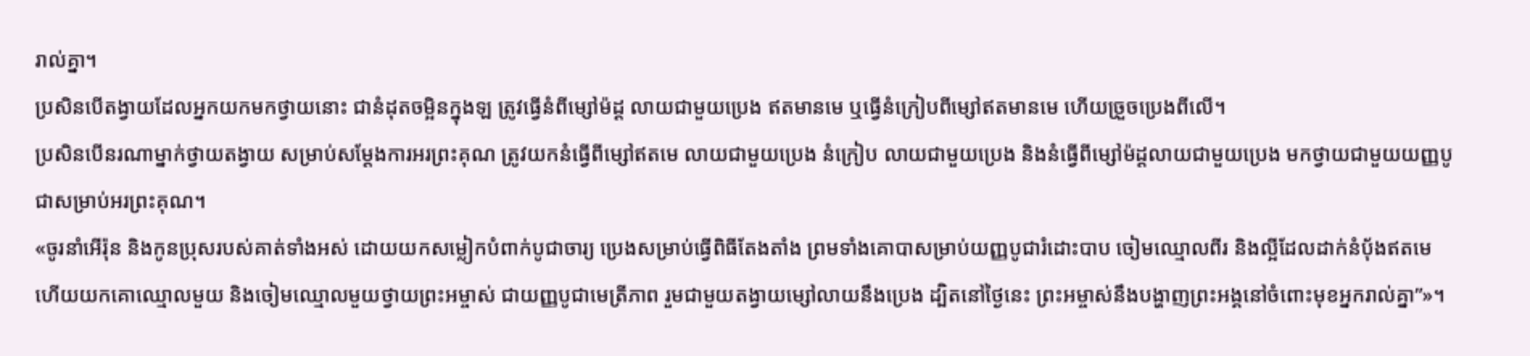រាល់គ្នា។
ប្រសិនបើតង្វាយដែលអ្នកយកមកថ្វាយនោះ ជានំដុតចម្អិនក្នុងឡ ត្រូវធ្វើនំពីម្សៅម៉ដ្ដ លាយជាមួយប្រេង ឥតមានមេ ឬធ្វើនំក្រៀបពីម្សៅឥតមានមេ ហើយច្រួចប្រេងពីលើ។
ប្រសិនបើនរណាម្នាក់ថ្វាយតង្វាយ សម្រាប់សម្តែងការអរព្រះគុណ ត្រូវយកនំធ្វើពីម្សៅឥតមេ លាយជាមួយប្រេង នំក្រៀប លាយជាមួយប្រេង និងនំធ្វើពីម្សៅម៉ដ្ដលាយជាមួយប្រេង មកថ្វាយជាមួយយញ្ញបូជាសម្រាប់អរព្រះគុណ។
«ចូរនាំអើរ៉ុន និងកូនប្រុសរបស់គាត់ទាំងអស់ ដោយយកសម្លៀកបំពាក់បូជាចារ្យ ប្រេងសម្រាប់ធ្វើពិធីតែងតាំង ព្រមទាំងគោបាសម្រាប់យញ្ញបូជារំដោះបាប ចៀមឈ្មោលពីរ និងល្អីដែលដាក់នំប៉័ងឥតមេ
ហើយយកគោឈ្មោលមួយ និងចៀមឈ្មោលមួយថ្វាយព្រះអម្ចាស់ ជាយញ្ញបូជាមេត្រីភាព រួមជាមួយតង្វាយម្សៅលាយនឹងប្រេង ដ្បិតនៅថ្ងៃនេះ ព្រះអម្ចាស់នឹងបង្ហាញព្រះអង្គនៅចំពោះមុខអ្នករាល់គ្នា”»។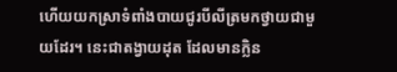ហើយយកស្រាទំពាំងបាយជូរបីលីត្រមកថ្វាយជាមួយដែរ។ នេះជាតង្វាយដុត ដែលមានក្លិន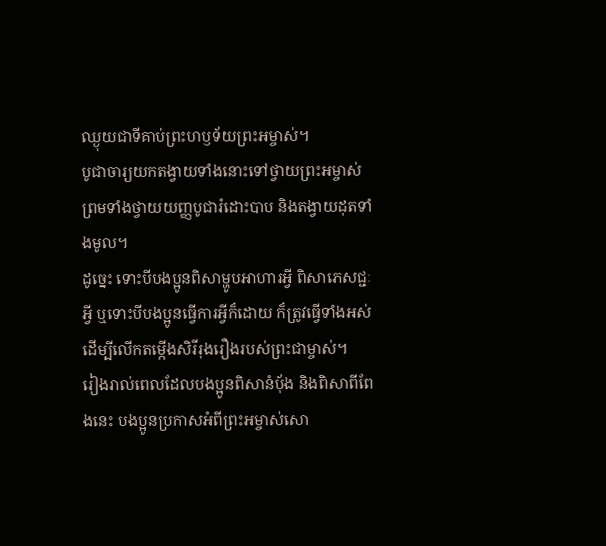ឈ្ងុយជាទីគាប់ព្រះហឫទ័យព្រះអម្ចាស់។
បូជាចារ្យយកតង្វាយទាំងនោះទៅថ្វាយព្រះអម្ចាស់ ព្រមទាំងថ្វាយយញ្ញបូជារំដោះបាប និងតង្វាយដុតទាំងមូល។
ដូច្នេះ ទោះបីបងប្អូនពិសាម្ហូបអាហារអ្វី ពិសាភេសជ្ជៈអ្វី ឬទោះបីបងប្អូនធ្វើការអ្វីក៏ដោយ ក៏ត្រូវធ្វើទាំងអស់ ដើម្បីលើកតម្កើងសិរីរុងរឿងរបស់ព្រះជាម្ចាស់។
រៀងរាល់ពេលដែលបងប្អូនពិសានំប៉័ង និងពិសាពីពែងនេះ បងប្អូនប្រកាសអំពីព្រះអម្ចាស់សោ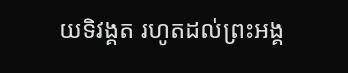យទិវង្គត រហូតដល់ព្រះអង្គ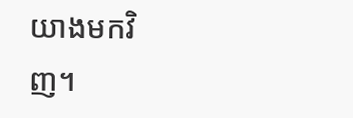យាងមកវិញ។